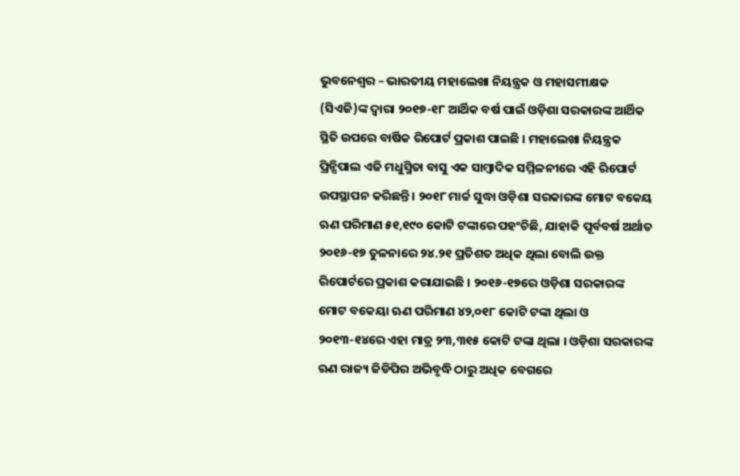ଭୁବନେଶ୍ୱର – ଭାରତୀୟ ମହାଲେଖା ନିୟନ୍ତ୍ରକ ଓ ମହାସମୀକ୍ଷକ (ସିଏଜି)ଙ୍କ ଦ୍ୱାରା ୨୦୧୭-୧୮ ଆର୍ଥିକ ବର୍ଷ ପାଇଁ ଓଡ଼ିଶା ସରକାରଙ୍କ ଆର୍ଥିକ ସ୍ଥିତି ଉପରେ ବାର୍ଷିକ ରିପୋର୍ଟ ପ୍ରକାଶ ପାଇଛି । ମହାଲେଖା ନିୟନ୍ତ୍ରକ ପ୍ରିନ୍ସିପାଲ ଏଜି ମଧୁସ୍ମିତା ବାସୁ ଏକ ସାମ୍ବାଦିକ ସମ୍ମିଳନୀରେ ଏହି ରିପୋର୍ଟ ଉପସ୍ଥାପନ କରିଛନ୍ତି । ୨୦୧୮ ମାର୍ଚ୍ଚ ସୁଦ୍ଧା ଓଡ଼ିଶା ସରକାରଙ୍କ ମୋଟ ବକେୟ ଋଣ ପରିମାଣ ୫୧,୧୯୦ କୋଟି ଟଙ୍କାରେ ପହଂଚିଛି, ଯାହାକି ପୂର୍ବବର୍ଷ ଅର୍ଥାତ ୨୦୧୬-୧୭ ତୁଳନାରେ ୨୪.୨୧ ପ୍ରତିଶତ ଅଧିକ ଥିଲା ବୋଲି ଉକ୍ତ ରିପୋର୍ଟରେ ପ୍ରକାଶ କରାଯାଇଛି । ୨୦୧୬-୧୭ରେ ଓଡ଼ିଶା ସରକାରଙ୍କ ମୋଟ ବକେୟା ଋଣ ପରିମାଣ ୪୨,୦୧୮ କୋଟି ଟଙ୍କା ଥିଲା ଓ ୨୦୧୩-୧୪ରେ ଏହା ମାତ୍ର ୨୩,୩୧୫ କୋଟି ଟଙ୍କା ଥିଲା । ଓଡ଼ିଶା ସରକାରଙ୍କ ଋଣ ରାଜ୍ୟ ଜିଡିପିର ଅଭିବୃଦ୍ଧି ଠାରୁ ଅଧିକ ବେଗରେ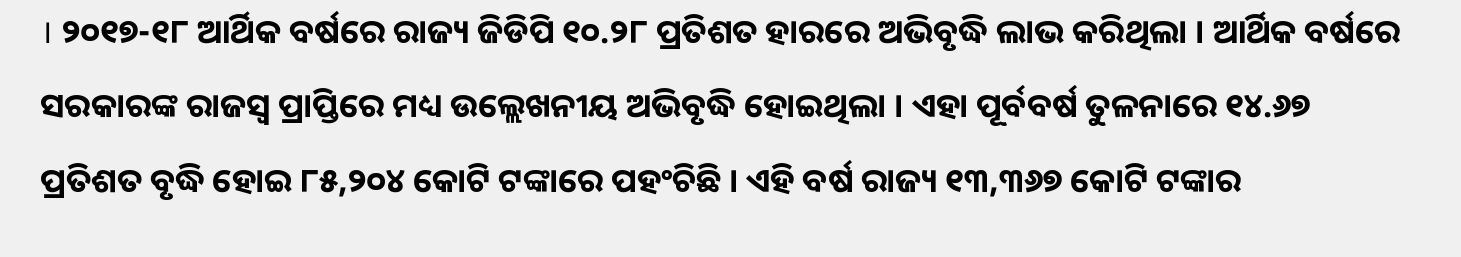। ୨୦୧୭-୧୮ ଆର୍ଥିକ ବର୍ଷରେ ରାଜ୍ୟ ଜିଡିପି ୧୦.୨୮ ପ୍ରତିଶତ ହାରରେ ଅଭିବୃଦ୍ଧି ଲାଭ କରିଥିଲା । ଆର୍ଥିକ ବର୍ଷରେ ସରକାରଙ୍କ ରାଜସ୍ୱ ପ୍ରାପ୍ତିରେ ମଧ୍ୟ ଉଲ୍ଲେଖନୀୟ ଅଭିବୃଦ୍ଧି ହୋଇଥିଲା । ଏହା ପୂର୍ବବର୍ଷ ତୁଳନାରେ ୧୪.୬୭ ପ୍ରତିଶତ ବୃଦ୍ଧି ହୋଇ ୮୫,୨୦୪ କୋଟି ଟଙ୍କାରେ ପହଂଚିଛି । ଏହି ବର୍ଷ ରାଜ୍ୟ ୧୩,୩୬୭ କୋଟି ଟଙ୍କାର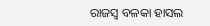ରାଜସ୍ୱ ବଳକା ହାସଲ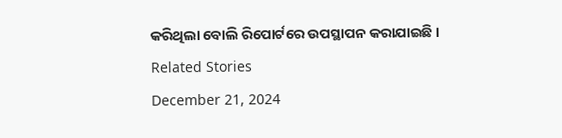କରିଥିଲା ବୋଲି ରିପୋର୍ଟରେ ଉପସ୍ଥାପନ କରାଯାଇଛି ।
Related Stories
December 21, 2024